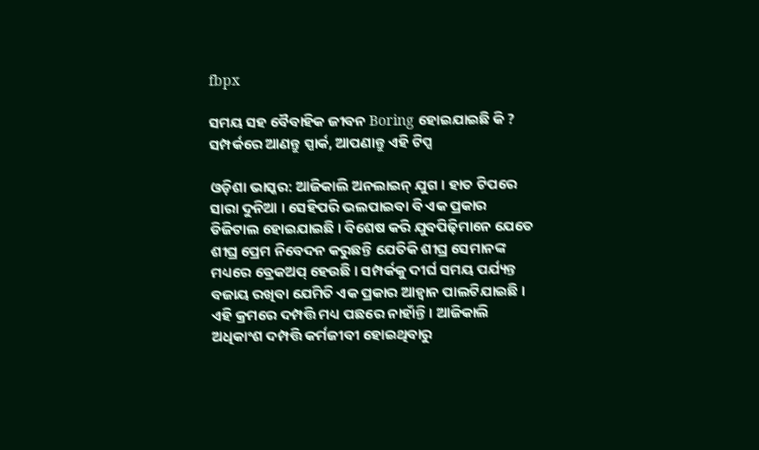fbpx

ସମୟ ସହ ବୈବାହିକ ଜୀବନ Boring ହୋଇଯାଇଛି କି ? ସମ୍ପର୍କରେ ଆଣନ୍ତୁ ସ୍ପାର୍କ, ଆପଣାନ୍ତୁ ଏହି ଟିପ୍ସ

ଓଡ଼ିଶା ଭାସ୍କର: ଆଜିକାଲି ଅନଲାଇନ୍ ଯୁଗ । ହାତ ଟିପରେ ସାରା ଦୁନିଆ । ସେହିପରି ଭଲପାଇବା ବି ଏକ ପ୍ରକାର ଡିଜିଟାଲ ହୋଇଯାଇଛି । ବିଶେଷ କରି ଯୁବପିଢ଼ିମାନେ ଯେତେ ଶୀଘ୍ର ପ୍ରେମ ନିବେଦନ କରୁଛନ୍ତି ଯେତିକି ଶୀଘ୍ର ସେମାନଙ୍କ ମଧ୍ୟରେ ବ୍ରେକଅପ୍ ହେଉଛି । ସମ୍ପର୍କକୁ ଦୀର୍ଘ ସମୟ ପର୍ଯ୍ୟନ୍ତ ବଜାୟ ରଖିବା ଯେମିତି ଏକ ପ୍ରକାର ଆହ୍ୱାନ ପାଲଟିଯାଇଛି । ଏହି କ୍ରମରେ ଦମ୍ପତ୍ତି ମଧ୍ୟ ପଛରେ ନାହାଁନ୍ତି । ଆଜିକାଲି ଅଧିକାଂଶ ଦମ୍ପତ୍ତି କର୍ମଜୀବୀ ହୋଇଥିବାରୁ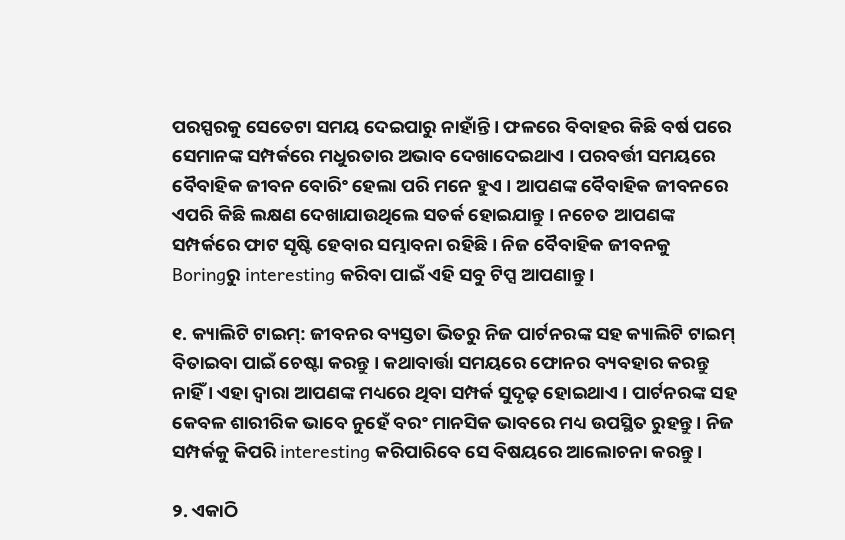ପରସ୍ପରକୁ ସେତେଟା ସମୟ ଦେଇପାରୁ ନାହାଁନ୍ତି । ଫଳରେ ବିବାହର କିଛି ବର୍ଷ ପରେ ସେମାନଙ୍କ ସମ୍ପର୍କରେ ମଧୁରତାର ଅଭାବ ଦେଖାଦେଇଥାଏ । ପରବର୍ତ୍ତୀ ସମୟରେ ବୈବାହିକ ଜୀବନ ବୋରିଂ ହେଲା ପରି ମନେ ହୁଏ । ଆପଣଙ୍କ ବୈବାହିକ ଜୀବନରେ ଏପରି କିଛି ଲକ୍ଷଣ ଦେଖାଯାଉଥିଲେ ସତର୍କ ହୋଇଯାନ୍ତୁ । ନଚେତ ଆପଣଙ୍କ ସମ୍ପର୍କରେ ଫାଟ ସୃଷ୍ଟି ହେବାର ସମ୍ଭାବନା ରହିଛି । ନିଜ ବୈବାହିକ ଜୀବନକୁ Boringରୁ interesting କରିବା ପାଇଁ ଏହି ସବୁ ଟିପ୍ସ ଆପଣାନ୍ତୁ ।

୧. କ୍ୟାଲିଟି ଟାଇମ୍‌: ଜୀବନର ବ୍ୟସ୍ତତା ଭିତରୁ ନିଜ ପାର୍ଟନରଙ୍କ ସହ କ୍ୟାଲିଟି ଟାଇମ୍ ବିତାଇବା ପାଇଁ ଚେଷ୍ଟା କରନ୍ତୁ । କଥାବାର୍ତ୍ତା ସମୟରେ ଫୋନର ବ୍ୟବହାର କରନ୍ତୁ ନାହିଁ । ଏହା ଦ୍ୱାରା ଆପଣଙ୍କ ମଧ୍ୟରେ ଥିବା ସମ୍ପର୍କ ସୁଦୃଢ଼ ହୋଇଥାଏ । ପାର୍ଟନରଙ୍କ ସହ କେବଳ ଶାରୀରିକ ଭାବେ ନୁହେଁ ବରଂ ମାନସିକ ଭାବରେ ମଧ୍ୟ ଉପସ୍ଥିତ ରୁହନ୍ତୁ । ନିଜ ସମ୍ପର୍କକୁ କିପରି interesting କରିପାରିବେ ସେ ବିଷୟରେ ଆଲୋଚନା କରନ୍ତୁ ।

୨. ଏକାଠି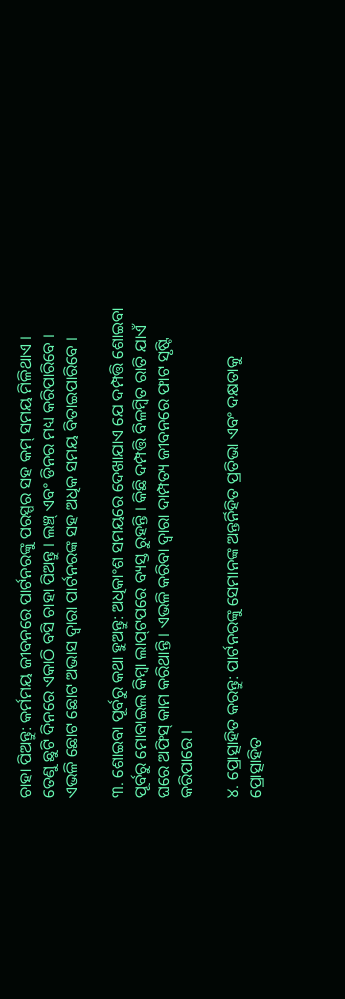ଚାହା ପିଅନ୍ତୁ: କର୍ମମୟ ଜୀବନରେ ପାର୍ଟନରଙ୍କୁ ପରସ୍ପର ସହ କମ୍ ସମୟ ମିଳିଥାଏ । ତେଣୁ ଛୁଟି ଦିନରେ ଏକାଠି ବସି ଚାହା ପିଅନ୍ତୁ । ଲଞ୍ଚ୍ ଏବଂ ଡିନର ମଧ୍ୟ କରିପାରିବେ । ଏଭଳି ଛୋଟ ଛୋଟ ଅଭାସ ଦ୍ୱାରା ପାର୍ଟନରଙ୍କ ସହ ଅଧିକ ସମୟ ବିତାଇପାରିବେ ।

୩. ଶୋଇବା ପୂର୍ବରୁ କଥା ହୁଅନ୍ତୁ: ଅଧିକାଂଶ ସମୟରେ ଦେଖାଯାଏ ଯେ ଦମ୍ପତ୍ତି ଶୋଇବା ପୂର୍ବରୁ ମୋବାଇଲ କିମ୍ବା ଲାପ୍‌ଟପରେ ବ୍ୟସ୍ତ ରୁହନ୍ତି । କିଛି ଦମ୍ପତ୍ତି ବିଳମ୍ବିତ ରାତି ଯାଏଁ ଘରେ ଅଫିସ୍ କାମ କରିଥାନ୍ତି । ଏଭଳି କରିବା ଦ୍ୱାରା ଦାମ୍ପତ୍ୟ ଜୀବନରେ ଫାଟ ସୃଷ୍ଟି କରିପାରେ ।

୪. ପ୍ରୋତ୍ସାହିତ କରନ୍ତୁ: ପାର୍ଟନରଙ୍କୁ ସେମାନଙ୍କ ଅନ୍ତର୍ନିହିତ ପ୍ରତିଭା ଏବଂ ଦକ୍ଷତାକୁ ପ୍ରୋତ୍ସାହିତ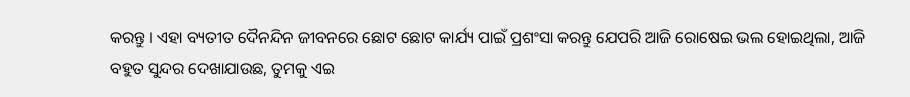କରନ୍ତୁ । ଏହା ବ୍ୟତୀତ ଦୈନନ୍ଦିନ ଜୀବନରେ ଛୋଟ ଛୋଟ କାର୍ଯ୍ୟ ପାଇଁ ପ୍ରଶଂସା କରନ୍ତୁ ଯେପରି ଆଜି ରୋଷେଇ ଭଲ ହୋଇଥିଲା, ଆଜି ବହୁତ ସୁନ୍ଦର ଦେଖାଯାଉଛ, ତୁମକୁ ଏଇ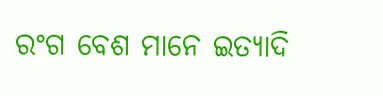ରଂଗ ବେଶ ମାନେ ଇତ୍ୟାଦି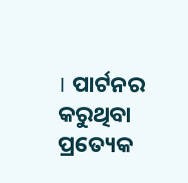। ପାର୍ଟନର କରୁଥିବା ପ୍ରତ୍ୟେକ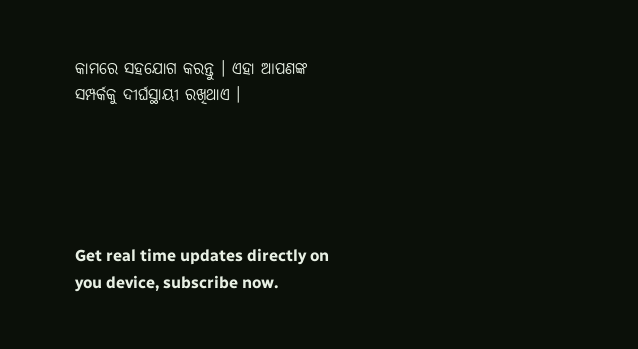କାମରେ ସହଯୋଗ କରନ୍ତୁ । ଏହା ଆପଣଙ୍କ ସମ୍ପର୍କକୁ ଦୀର୍ଘସ୍ଥାୟୀ ରଖିଥାଏ ।





Get real time updates directly on you device, subscribe now.